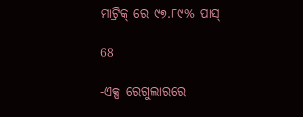ମାଟ୍ରିକ୍ ରେ ୯୭.୮୯% ପାସ୍

68

-ଏକ୍ସ ରେଗୁଲାରରେ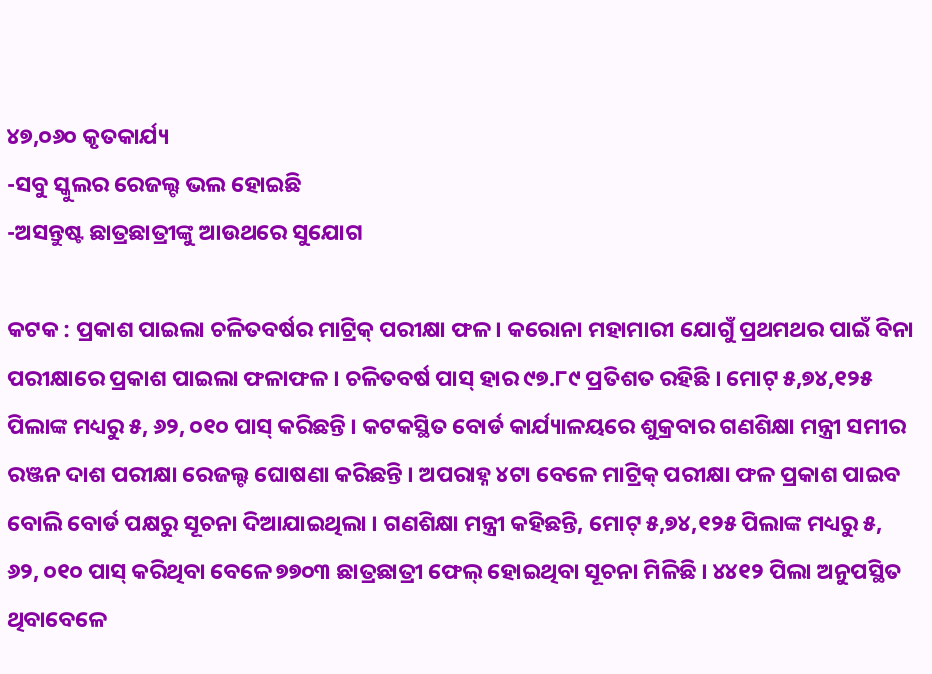୪୭,୦୬୦ କୃତକାର୍ଯ୍ୟ
-ସବୁ ସ୍କୁଲର ରେଜଲ୍ଟ ଭଲ ହୋଇଛି
-ଅସନ୍ତୁଷ୍ଟ ଛାତ୍ରଛାତ୍ରୀଙ୍କୁ ଆଉଥରେ ସୁଯୋଗ

କଟକ : ପ୍ରକାଶ ପାଇଲା ଚଳିତବର୍ଷର ମାଟ୍ରିକ୍ ପରୀକ୍ଷା ଫଳ । କରୋନା ମହାମାରୀ ଯୋଗୁଁ ପ୍ରଥମଥର ପାଇଁ ବିନା ପରୀକ୍ଷାରେ ପ୍ରକାଶ ପାଇଲା ଫଳାଫଳ । ଚଳିତବର୍ଷ ପାସ୍ ହାର ୯୭.୮୯ ପ୍ରତିଶତ ରହିଛି । ମୋଟ୍ ୫,୭୪,୧୨୫ ପିଲାଙ୍କ ମଧ୍ୟରୁ ୫, ୬୨, ୦୧୦ ପାସ୍ କରିଛନ୍ତି । କଟକସ୍ଥିତ ବୋର୍ଡ କାର୍ଯ୍ୟାଳୟରେ ଶୁକ୍ରବାର ଗଣଶିକ୍ଷା ମନ୍ତ୍ରୀ ସମୀର ରଞ୍ଜନ ଦାଶ ପରୀକ୍ଷା ରେଜଲ୍ଟ ଘୋଷଣା କରିଛନ୍ତି । ଅପରାହ୍ନ ୪ଟା ବେଳେ ମାଟ୍ରିକ୍ ପରୀକ୍ଷା ଫଳ ପ୍ରକାଶ ପାଇବ ବୋଲି ବୋର୍ଡ ପକ୍ଷରୁ ସୂଚନା ଦିଆଯାଇଥିଲା । ଗଣଶିକ୍ଷା ମନ୍ତ୍ରୀ କହିଛନ୍ତି, ମୋଟ୍ ୫,୭୪,୧୨୫ ପିଲାଙ୍କ ମଧ୍ୟରୁ ୫, ୬୨, ୦୧୦ ପାସ୍ କରିଥିବା ବେଳେ ୭୭୦୩ ଛାତ୍ରଛାତ୍ରୀ ଫେଲ୍ ହୋଇଥିବା ସୂଚନା ମିଳିଛି । ୪୪୧୨ ପିଲା ଅନୁପସ୍ଥିତ ଥିବାବେଳେ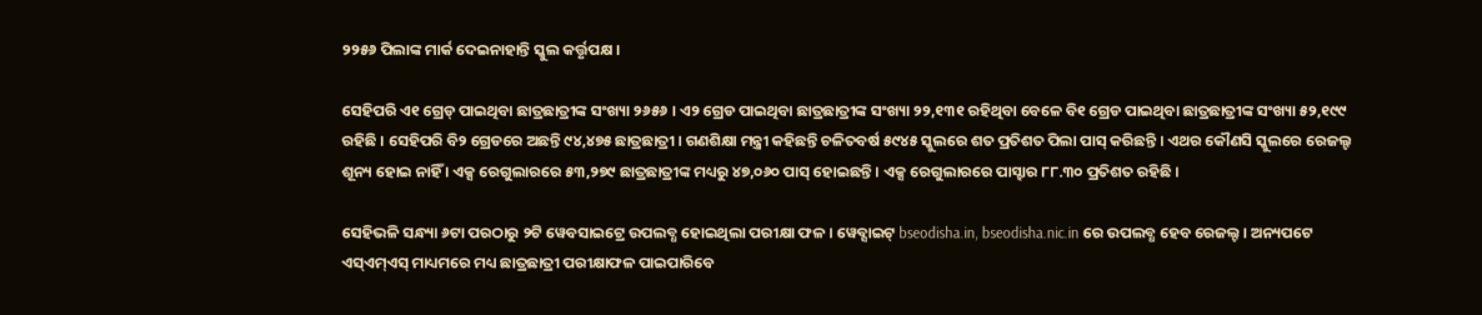୨୨୫୬ ପିଲାଙ୍କ ମାର୍କ ଦେଇନାହାନ୍ତି ସ୍କୁଲ କର୍ତ୍ତୃପକ୍ଷ ।

ସେହିପରି ଏ୧ ଗ୍ରେଡ୍ ପାଇଥିବା ଛାତ୍ରଛାତ୍ରୀଙ୍କ ସଂଖ୍ୟା ୨୬୫୬ । ଏ୨ ଗ୍ରେଡ ପାଇଥିବା ଛାତ୍ରଛାତ୍ରୀଙ୍କ ସଂଖ୍ୟା ୨୨,୧୩୧ ରହିଥିବା ବେଳେ ବି୧ ଗ୍ରେଡ ପାଇଥିବା ଛାତ୍ରଛାତ୍ରୀଙ୍କ ସଂଖ୍ୟା ୫୨,୧୯୯ ରହିଛି । ସେହିପରି ବି୨ ଗ୍ରେଡରେ ଅଛନ୍ତି ୯୪,୪୭୫ ଛାତ୍ରଛାତ୍ରୀ । ଗଣଶିକ୍ଷା ମନ୍ତ୍ରୀ କହିଛନ୍ତି ଚଳିତବର୍ଷ ୫୯୪୫ ସ୍କୁଲରେ ଶତ ପ୍ରତିଶତ ପିଲା ପାସ୍ କରିଛନ୍ତି । ଏଥର କୌଣସି ସ୍କୁଲରେ ରେଜଲ୍ଟ ଶୂନ୍ୟ ହୋଇ ନାହିଁ । ଏକ୍ସ ରେଗୁଲାରରେ ୫୩,୨୭୯ ଛାତ୍ରଛାତ୍ରୀଙ୍କ ମଧ୍ୟରୁ ୪୭,୦୬୦ ପାସ୍ ହୋଇଛନ୍ତି । ଏକ୍ସ ରେଗୁଲାରରେ ପାସ୍ହାର ୮୮.୩୦ ପ୍ରତିଶତ ରହିଛି ।

ସେହିଭଳି ସନ୍ଧ୍ୟା ୬ଟା ପରଠାରୁ ୨ଟି ୱେବସାଇଟ୍ରେ ଉପଲବ୍ଧ ହୋଇଥିଲା ପରୀକ୍ଷା ଫଳ । ୱେବ୍ସାଇଟ୍ bseodisha.in, bseodisha.nic.in ରେ ଉପଲବ୍ଧ ହେବ ରେଜଲ୍ଟ । ଅନ୍ୟପଟେ ଏସ୍ଏମ୍ଏସ୍ ମାଧ୍ୟମରେ ମଧ୍ୟ ଛାତ୍ରଛାତ୍ରୀ ପରୀକ୍ଷାଫଳ ପାଇପାରିବେ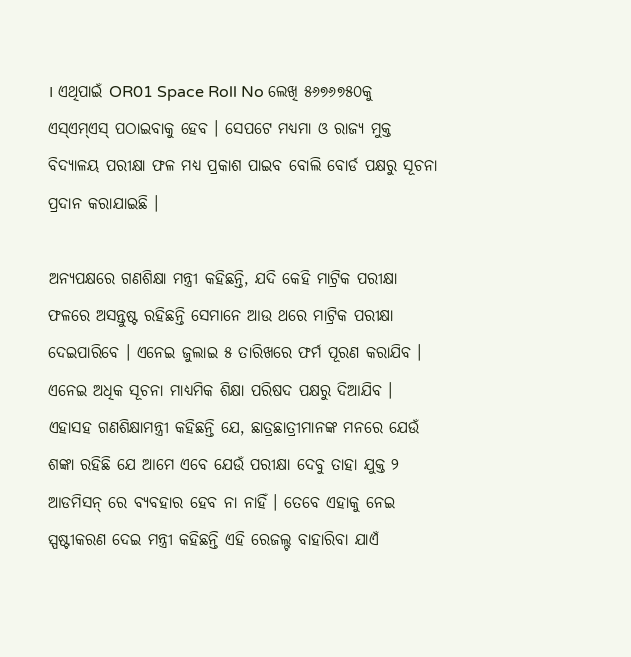। ଏଥିପାଇଁ OR01 Space Roll No ଲେଖି ୫୬୭୬୭୫୦କୁ ଏସ୍ଏମ୍ଏସ୍ ପଠାଇବାକୁ ହେବ । ସେପଟେ ମଧ୍ୟମା ଓ ରାଜ୍ୟ ମୁକ୍ତ ବିଦ୍ୟାଳୟ ପରୀକ୍ଷା ଫଳ ମଧ୍ୟ ପ୍ରକାଶ ପାଇବ ବୋଲି ବୋର୍ଡ ପକ୍ଷରୁ ସୂଚନା ପ୍ରଦାନ କରାଯାଇଛି ।

ଅନ୍ୟପକ୍ଷରେ ଗଣଶିକ୍ଷା ମନ୍ତ୍ରୀ କହିଛନ୍ତି, ଯଦି କେହି ମାଟ୍ରିକ ପରୀକ୍ଷା ଫଳରେ ଅସନ୍ତୁଷ୍ଟ ରହିଛନ୍ତି ସେମାନେ ଆଉ ଥରେ ମାଟ୍ରିକ ପରୀକ୍ଷା ଦେଇପାରିବେ । ଏନେଇ ଜୁଲାଇ ୫ ତାରିଖରେ ଫର୍ମ ପୂରଣ କରାଯିବ । ଏନେଇ ଅଧିକ ସୂଚନା ମାଧ୍ୟମିକ ଶିକ୍ଷା ପରିଷଦ ପକ୍ଷରୁ ଦିଆଯିବ । ଏହାସହ ଗଣଶିକ୍ଷାମନ୍ତ୍ରୀ କହିଛନ୍ତି ଯେ, ଛାତ୍ରଛାତ୍ରୀମାନଙ୍କ ମନରେ ଯେଉଁ ଶଙ୍କା ରହିଛି ଯେ ଆମେ ଏବେ ଯେଉଁ ପରୀକ୍ଷା ଦେବୁ ତାହା ଯୁକ୍ତ ୨ ଆଡମିସନ୍ ରେ ବ୍ୟବହାର ହେବ ନା ନାହିଁ । ତେବେ ଏହାକୁ ନେଇ ସ୍ପଷ୍ଟୀକରଣ ଦେଇ ମନ୍ତ୍ରୀ କହିଛନ୍ତି ଏହି ରେଜଲ୍ଟ ବାହାରିବା ଯାଏଁ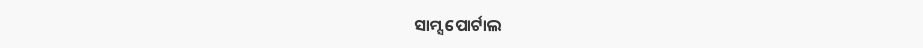ସାମ୍ସ ପୋର୍ଟାଲ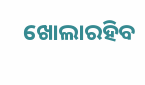ଖୋଲାରହିବ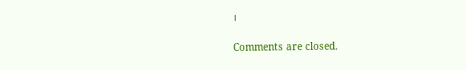।

Comments are closed.